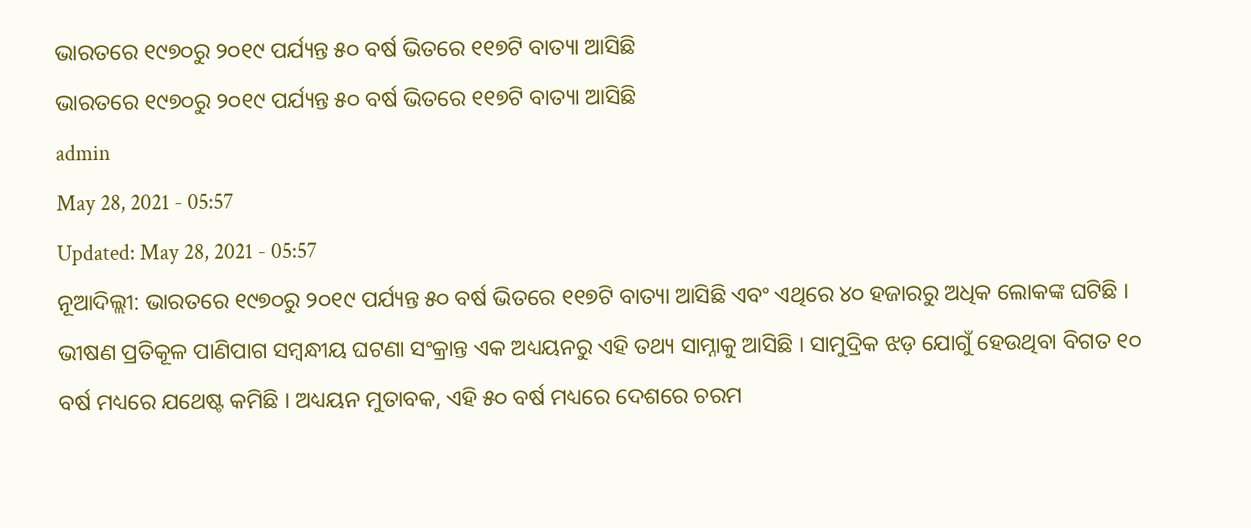ଭାରତରେ ୧୯୭୦ରୁ ୨୦୧୯ ପର୍ଯ୍ୟନ୍ତ ୫୦ ବର୍ଷ ଭିତରେ ୧୧୭ଟି ବାତ୍ୟା ଆସିଛି
ଭାରତରେ ୧୯୭୦ରୁ ୨୦୧୯ ପର୍ଯ୍ୟନ୍ତ ୫୦ ବର୍ଷ ଭିତରେ ୧୧୭ଟି ବାତ୍ୟା ଆସିଛି
admin
May 28, 2021 - 05:57
Updated: May 28, 2021 - 05:57
ନୂଆଦିଲ୍ଲୀ: ଭାରତରେ ୧୯୭୦ରୁ ୨୦୧୯ ପର୍ଯ୍ୟନ୍ତ ୫୦ ବର୍ଷ ଭିତରେ ୧୧୭ଟି ବାତ୍ୟା ଆସିଛି ଏବଂ ଏଥିରେ ୪୦ ହଜାରରୁ ଅଧିକ ଲୋକଙ୍କ ଘଟିଛି । ଭୀଷଣ ପ୍ରତିକୂଳ ପାଣିପାଗ ସମ୍ବନ୍ଧୀୟ ଘଟଣା ସଂକ୍ରାନ୍ତ ଏକ ଅଧ୍ୟୟନରୁ ଏହି ତଥ୍ୟ ସାମ୍ନାକୁ ଆସିଛି । ସାମୁଦ୍ରିକ ଝଡ଼ ଯୋଗୁଁ ହେଉଥିବା ବିଗତ ୧୦ ବର୍ଷ ମଧ୍ୟରେ ଯଥେଷ୍ଟ କମିଛି । ଅଧ୍ୟୟନ ମୁତାବକ, ଏହି ୫୦ ବର୍ଷ ମଧ୍ୟରେ ଦେଶରେ ଚରମ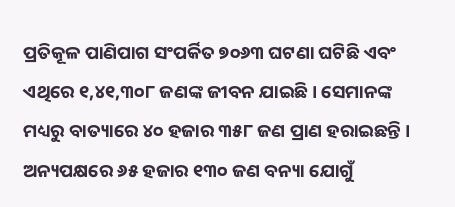ପ୍ରତିକୂଳ ପାଣିପାଗ ସଂପର୍କିତ ୭୦୬୩ ଘଟଣା ଘଟିଛି ଏବଂ ଏଥିରେ ୧,୪୧,୩୦୮ ଜଣଙ୍କ ଜୀବନ ଯାଇଛି । ସେମାନଙ୍କ ମଧ୍ୟରୁ ବାତ୍ୟାରେ ୪୦ ହଜାର ୩୫୮ ଜଣ ପ୍ରାଣ ହରାଇଛନ୍ତି । ଅନ୍ୟପକ୍ଷରେ ୬୫ ହଜାର ୧୩୦ ଜଣ ବନ୍ୟା ଯୋଗୁଁ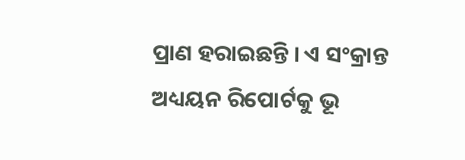ପ୍ରାଣ ହରାଇଛନ୍ତି । ଏ ସଂକ୍ରାନ୍ତ ଅଧ୍ୟୟନ ରିପୋର୍ଟକୁ ଭୂ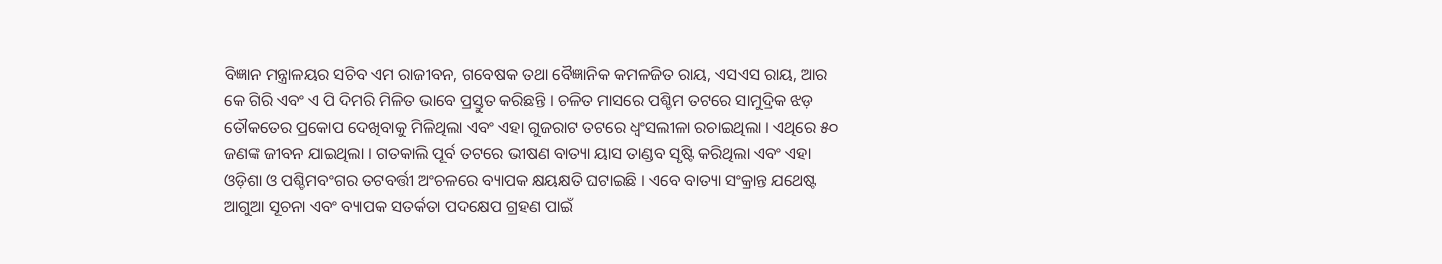ବିଜ୍ଞାନ ମନ୍ତ୍ରାଳୟର ସଚିବ ଏମ ରାଜୀବନ, ଗବେଷକ ତଥା ବୈଜ୍ଞାନିକ କମଳଜିତ ରାୟ, ଏସଏସ ରାୟ, ଆର କେ ଗିରି ଏବଂ ଏ ପି ଦିମରି ମିଳିତ ଭାବେ ପ୍ରସ୍ତୁତ କରିଛନ୍ତି । ଚଳିତ ମାସରେ ପଶ୍ଚିମ ତଟରେ ସାମୁଦ୍ରିକ ଝଡ଼ ତୌକତେର ପ୍ରକୋପ ଦେଖିବାକୁ ମିଳିଥିଲା ଏବଂ ଏହା ଗୁଜରାଟ ତଟରେ ଧ୍ୱଂସଲୀଳା ରଚାଇଥିଲା । ଏଥିରେ ୫୦ ଜଣଙ୍କ ଜୀବନ ଯାଇଥିଲା । ଗତକାଲି ପୂର୍ବ ତଟରେ ଭୀଷଣ ବାତ୍ୟା ୟାସ ତାଣ୍ଡବ ସୃଷ୍ଟି କରିଥିଲା ଏବଂ ଏହା ଓଡ଼ିଶା ଓ ପଶ୍ଚିମବଂଗର ତଟବର୍ତ୍ତୀ ଅଂଚଳରେ ବ୍ୟାପକ କ୍ଷୟକ୍ଷତି ଘଟାଇଛି । ଏବେ ବାତ୍ୟା ସଂକ୍ରାନ୍ତ ଯଥେଷ୍ଟ ଆଗୁଆ ସୂଚନା ଏବଂ ବ୍ୟାପକ ସତର୍କତା ପଦକ୍ଷେପ ଗ୍ରହଣ ପାଇଁ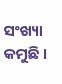ସଂଖ୍ୟା କମୁଛି ।